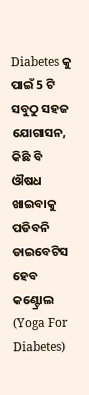Diabetes କୁ ପାଇଁ 5 ଟି ସବୁଠୁ ସହଜ ଯୋଗାସନ, କିଛି ବି ଔଷଧ ଖାଇବାକୁ ପଡିବନି ଡାଇବେଟିସ ହେବ କଣ୍ଟ୍ରୋଲ (Yoga For Diabetes)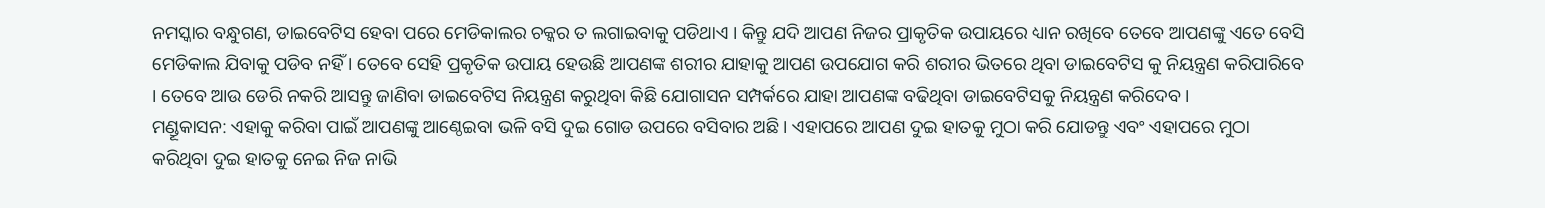ନମସ୍କାର ବନ୍ଧୁଗଣ, ଡାଇବେଟିସ ହେବା ପରେ ମେଡିକାଲର ଚକ୍କର ତ ଲଗାଇବାକୁ ପଡିଥାଏ । କିନ୍ତୁ ଯଦି ଆପଣ ନିଜର ପ୍ରାକୃତିକ ଉପାୟରେ ଧ୍ୟାନ ରଖିବେ ତେବେ ଆପଣଙ୍କୁ ଏତେ ବେସି ମେଡିକାଲ ଯିବାକୁ ପଡିବ ନହିଁ । ତେବେ ସେହି ପ୍ରକୃତିକ ଉପାୟ ହେଉଛି ଆପଣଙ୍କ ଶରୀର ଯାହାକୁ ଆପଣ ଉପଯୋଗ କରି ଶରୀର ଭିତରେ ଥିବା ଡାଇବେଟିସ କୁ ନିୟନ୍ତ୍ରଣ କରିପାରିବେ । ତେବେ ଆଉ ଡେରି ନକରି ଆସନ୍ତୁ ଜାଣିବା ଡାଇବେଟିସ ନିୟନ୍ତ୍ରଣ କରୁଥିବା କିଛି ଯୋଗାସନ ସମ୍ପର୍କରେ ଯାହା ଆପଣଙ୍କ ବଢିଥିବା ଡାଇବେଟିସକୁ ନିୟନ୍ତ୍ରଣ କରିଦେବ ।
ମଣ୍ଡୂକାସନ: ଏହାକୁ କରିବା ପାଇଁ ଆପଣଙ୍କୁ ଆଣ୍ଠେଇବା ଭଳି ବସି ଦୁଇ ଗୋଡ ଉପରେ ବସିବାର ଅଛି । ଏହାପରେ ଆପଣ ଦୁଇ ହାତକୁ ମୁଠା କରି ଯୋଡନ୍ତୁ ଏବଂ ଏହାପରେ ମୁଠା କରିଥିବା ଦୁଇ ହାତକୁ ନେଇ ନିଜ ନାଭି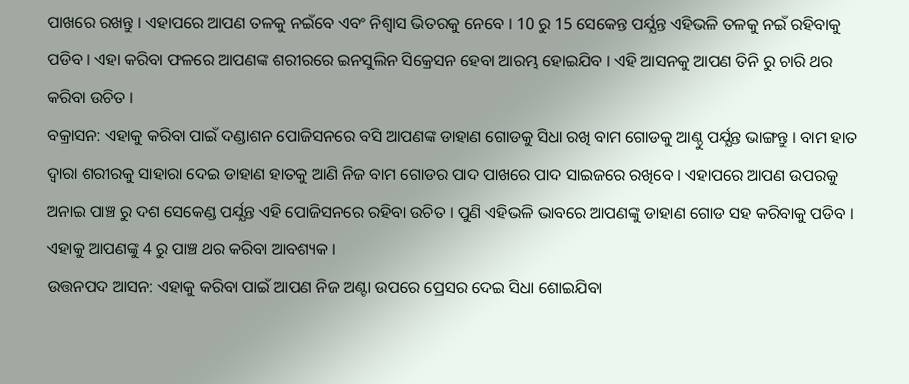ପାଖରେ ରଖନ୍ତୁ । ଏହାପରେ ଆପଣ ତଳକୁ ନଇଁବେ ଏବଂ ନିଶ୍ଵାସ ଭିତରକୁ ନେବେ । 10 ରୁ 15 ସେକେନ୍ତ ପର୍ଯ୍ଯନ୍ତ ଏହିଭଳି ତଳକୁ ନଇଁ ରହିବାକୁ ପଡିବ । ଏହା କରିବା ଫଳରେ ଆପଣଙ୍କ ଶରୀରରେ ଇନସୁଲିନ ସିକ୍ରେସନ ହେବା ଆରମ୍ଭ ହୋଇଯିବ । ଏହି ଆସନକୁ ଆପଣ ତିନି ରୁ ଚାରି ଥର କରିବା ଉଚିତ ।
ବକ୍ରାସନ: ଏହାକୁ କରିବା ପାଇଁ ଦଣ୍ଡାଶନ ପୋଜିସନରେ ବସି ଆପଣଙ୍କ ଡାହାଣ ଗୋଡକୁ ସିଧା ରଖି ବାମ ଗୋଡକୁ ଆଣ୍ଠୁ ପର୍ଯ୍ଯନ୍ତ ଭାଙ୍ଗନ୍ତୁ । ବାମ ହାତ ଦ୍ଵାରା ଶରୀରକୁ ସାହାରା ଦେଇ ଡାହାଣ ହାତକୁ ଆଣି ନିଜ ବାମ ଗୋଡର ପାଦ ପାଖରେ ପାଦ ସାଇଜରେ ରଖିବେ । ଏହାପରେ ଆପଣ ଉପରକୁ ଅନାଇ ପାଞ୍ଚ ରୁ ଦଶ ସେକେଣ୍ଡ ପର୍ଯ୍ଯନ୍ତ ଏହି ପୋଜିସନରେ ରହିବା ଉଚିତ । ପୁଣି ଏହିଭଳି ଭାବରେ ଆପଣଙ୍କୁ ଡାହାଣ ଗୋଡ ସହ କରିବାକୁ ପଡିବ । ଏହାକୁ ଆପଣଙ୍କୁ 4 ରୁ ପାଞ୍ଚ ଥର କରିବା ଆବଶ୍ୟକ ।
ଉତ୍ତନପଦ ଆସନ: ଏହାକୁ କରିବା ପାଇଁ ଆପଣ ନିଜ ଅଣ୍ଟା ଉପରେ ପ୍ରେସର ଦେଇ ସିଧା ଶୋଇଯିବା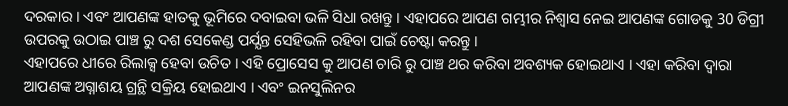ଦରକାର । ଏବଂ ଆପଣଙ୍କ ହାତକୁ ଭୂମିରେ ଦବାଇବା ଭଳି ସିଧା ରଖନ୍ତୁ । ଏହାପରେ ଆପଣ ଗମ୍ଭୀର ନିଶ୍ଵାସ ନେଇ ଆପଣଙ୍କ ଗୋଡକୁ 30 ଡିଗ୍ରୀ ଉପରକୁ ଉଠାଇ ପାଞ୍ଚ ରୁ ଦଶ ସେକେଣ୍ଡ ପର୍ଯ୍ଯନ୍ତ ସେହିଭଳି ରହିବା ପାଇଁ ଚେଷ୍ଟା କରନ୍ତୁ ।
ଏହାପରେ ଧୀରେ ରିଲାକ୍ସ ହେବା ଉଚିତ । ଏହି ପ୍ରୋସେସ କୁ ଆପଣ ଚାରି ରୁ ପାଞ୍ଚ ଥର କରିବା ଅବଶ୍ୟକ ହୋଇଥାଏ । ଏହା କରିବା ଦ୍ଵାରା ଆପଣଙ୍କ ଅଗ୍ନାଶୟ ଗ୍ରନ୍ଥି ସକ୍ରିୟ ହୋଇଥାଏ । ଏବଂ ଇନସୁଲିନର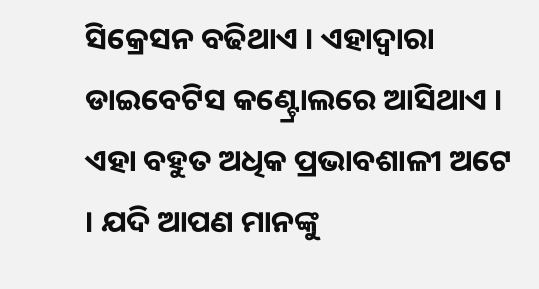ସିକ୍ରେସନ ବଢିଥାଏ । ଏହାଦ୍ୱାରା ଡାଇବେଟିସ କଣ୍ଟ୍ରୋଲରେ ଆସିଥାଏ ।
ଏହା ବହୁତ ଅଧିକ ପ୍ରଭାବଶାଳୀ ଅଟେ । ଯଦି ଆପଣ ମାନଙ୍କୁ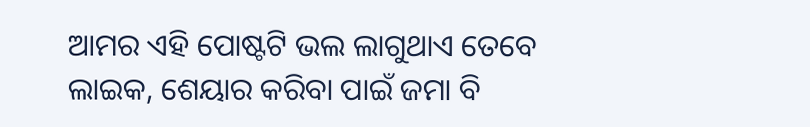ଆମର ଏହି ପୋଷ୍ଟଟି ଭଲ ଲାଗୁଥାଏ ତେବେ ଲାଇକ, ଶେୟାର କରିବା ପାଇଁ ଜମା ବି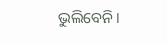ଭୁଲିବେନି ।